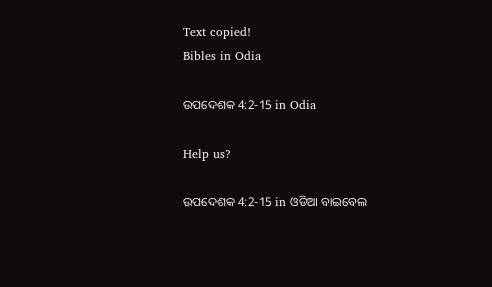Text copied!
Bibles in Odia

ଉପଦେଶକ 4:2-15 in Odia

Help us?

ଉପଦେଶକ 4:2-15 in ଓଡିଆ ବାଇବେଲ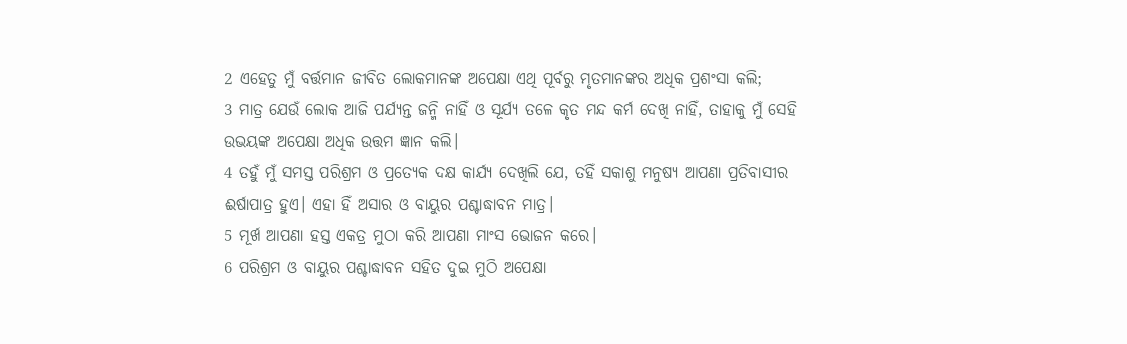2 ଏହେତୁ ମୁଁ ବର୍ତ୍ତମାନ ଜୀବିତ ଲୋକମାନଙ୍କ ଅପେକ୍ଷା ଏଥି ପୂର୍ବରୁ ମୃତମାନଙ୍କର ଅଧିକ ପ୍ରଶଂସା କଲି;
3 ମାତ୍ର ଯେଉଁ ଲୋକ ଆଜି ପର୍ଯ୍ୟନ୍ତ ଜନ୍ମି ନାହିଁ ଓ ସୂର୍ଯ୍ୟ ତଳେ କୃତ ମନ୍ଦ କର୍ମ ଦେଖି ନାହିଁ, ତାହାକୁ ମୁଁ ସେହି ଉଭୟଙ୍କ ଅପେକ୍ଷା ଅଧିକ ଉତ୍ତମ ଜ୍ଞାନ କଲି।
4 ତହୁଁ ମୁଁ ସମସ୍ତ ପରିଶ୍ରମ ଓ ପ୍ରତ୍ୟେକ ଦକ୍ଷ କାର୍ଯ୍ୟ ଦେଖିଲି ଯେ, ତହିଁ ସକାଶୁ ମନୁଷ୍ୟ ଆପଣା ପ୍ରତିବାସୀର ଈର୍ଷାପାତ୍ର ହୁଏ। ଏହା ହିଁ ଅସାର ଓ ବାୟୁର ପଶ୍ଚାଦ୍ଧାବନ ମାତ୍ର।
5 ମୂର୍ଖ ଆପଣା ହସ୍ତ ଏକତ୍ର ମୁଠା କରି ଆପଣା ମାଂସ ଭୋଜନ କରେ।
6 ପରିଶ୍ରମ ଓ ବାୟୁର ପଶ୍ଚାଦ୍ଧାବନ ସହିତ ଦୁଇ ମୁଠି ଅପେକ୍ଷା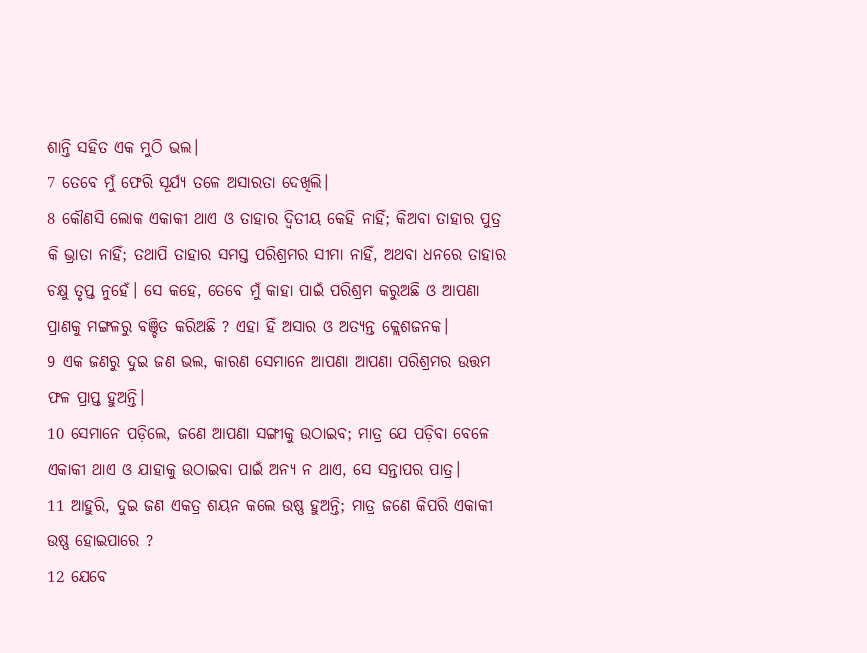ଶାନ୍ତି ସହିତ ଏକ ମୁଠି ଭଲ।
7 ତେବେ ମୁଁ ଫେରି ସୂର୍ଯ୍ୟ ତଳେ ଅସାରତା ଦେଖିଲି।
8 କୌଣସି ଲୋକ ଏକାକୀ ଥାଏ ଓ ତାହାର ଦ୍ୱିତୀୟ କେହି ନାହିଁ; କିଅବା ତାହାର ପୁତ୍ର କି ଭ୍ରାତା ନାହିଁ; ତଥାପି ତାହାର ସମସ୍ତ ପରିଶ୍ରମର ସୀମା ନାହିଁ, ଅଥବା ଧନରେ ତାହାର ଚକ୍ଷୁ ତୃପ୍ତ ନୁହେଁ। ସେ କହେ, ତେବେ ମୁଁ କାହା ପାଇଁ ପରିଶ୍ରମ କରୁଅଛି ଓ ଆପଣା ପ୍ରାଣକୁ ମଙ୍ଗଳରୁ ବଞ୍ଚିତ କରିଅଛି ? ଏହା ହିଁ ଅସାର ଓ ଅତ୍ୟନ୍ତ କ୍ଲେଶଜନକ।
9 ଏକ ଜଣରୁ ଦୁଇ ଜଣ ଭଲ, କାରଣ ସେମାନେ ଆପଣା ଆପଣା ପରିଶ୍ରମର ଉତ୍ତମ ଫଳ ପ୍ରାପ୍ତ ହୁଅନ୍ତି।
10 ସେମାନେ ପଡ଼ିଲେ, ଜଣେ ଆପଣା ସଙ୍ଗୀକୁ ଉଠାଇବ; ମାତ୍ର ଯେ ପଡ଼ିବା ବେଳେ ଏକାକୀ ଥାଏ ଓ ଯାହାକୁ ଉଠାଇବା ପାଇଁ ଅନ୍ୟ ନ ଥାଏ, ସେ ସନ୍ତାପର ପାତ୍ର।
11 ଆହୁରି, ଦୁଇ ଜଣ ଏକତ୍ର ଶୟନ କଲେ ଉଷ୍ଣ ହୁଅନ୍ତି; ମାତ୍ର ଜଣେ କିପରି ଏକାକୀ ଉଷ୍ଣ ହୋଇପାରେ ?
12 ଯେବେ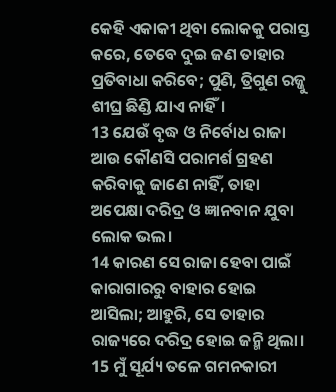କେହି ଏକାକୀ ଥିବା ଲୋକକୁ ପରାସ୍ତ କରେ, ତେବେ ଦୁଇ ଜଣ ତାହାର ପ୍ରତିବାଧା କରିବେ; ପୁଣି, ତ୍ରିଗୁଣ ରଜ୍ଜୁ ଶୀଘ୍ର ଛିଣ୍ଡି ଯାଏ ନାହିଁ।
13 ଯେଉଁ ବୃଦ୍ଧ ଓ ନିର୍ବୋଧ ରାଜା ଆଉ କୌଣସି ପରାମର୍ଶ ଗ୍ରହଣ କରିବାକୁ ଜାଣେ ନାହିଁ, ତାହା ଅପେକ୍ଷା ଦରିଦ୍ର ଓ ଜ୍ଞାନବାନ ଯୁବା ଲୋକ ଭଲ।
14 କାରଣ ସେ ରାଜା ହେବା ପାଇଁ କାରାଗାରରୁ ବାହାର ହୋଇ ଆସିଲା; ଆହୁରି, ସେ ତାହାର ରାଜ୍ୟରେ ଦରିଦ୍ର ହୋଇ ଜନ୍ମି ଥିଲା।
15 ମୁଁ ସୂର୍ଯ୍ୟ ତଳେ ଗମନକାରୀ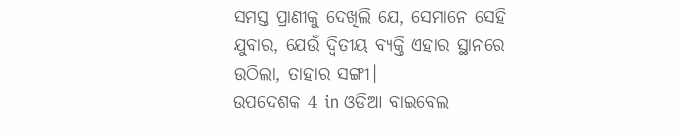ସମସ୍ତ ପ୍ରାଣୀକୁ ଦେଖିଲି ଯେ, ସେମାନେ ସେହି ଯୁବାର, ଯେଉଁ ଦ୍ୱିତୀୟ ବ୍ୟକ୍ତି ଏହାର ସ୍ଥାନରେ ଉଠିଲା, ତାହାର ସଙ୍ଗୀ।
ଉପଦେଶକ 4 in ଓଡିଆ ବାଇବେଲ